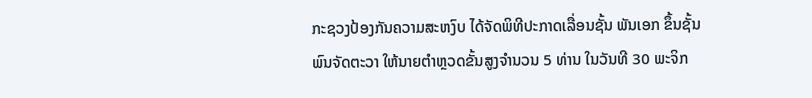ກະຊວງປ້ອງກັນຄວາມສະຫງົບ ໄດ້ຈັດພິທີປະກາດເລື່ອນຊັ້ນ ພັນເອກ ຂຶ້ນຊັ້ນ ພົນຈັດຕະວາ ໃຫ້ນາຍຕໍາຫຼວດຂັ້ນສູງຈໍານວນ 5 ທ່ານ ໃນວັນທີ 30 ພະຈິກ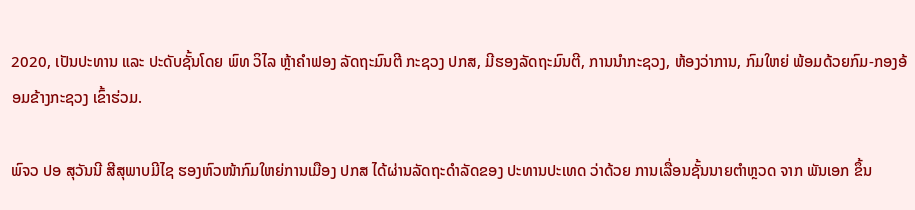2020, ເປັນປະທານ ແລະ ປະດັບຊັ້ນໂດຍ ພົທ ວິໄລ ຫຼ້າຄໍາຟອງ ລັດຖະມົນຕີ ກະຊວງ ປກສ, ມີຮອງລັດຖະມົນຕີ, ການນໍາກະຊວງ, ຫ້ອງວ່າການ, ກົມໃຫຍ່ ພ້ອມດ້ວຍກົມ-ກອງອ້ອມຂ້າງກະຊວງ ເຂົ້າຮ່ວມ.

ພົຈວ ປອ ສຸວັນນີ ສີສຸພາບມີໄຊ ຮອງຫົວໜ້າກົມໃຫຍ່ການເມືອງ ປກສ ໄດ້ຜ່ານລັດຖະດໍາລັດຂອງ ປະທານປະເທດ ວ່າດ້ວຍ ການເລື່ອນຊັ້ນນາຍຕໍາຫຼວດ ຈາກ ພັນເອກ ຂຶ້ນ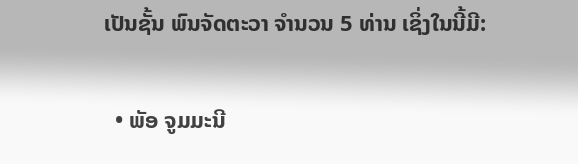ເປັນຊັ້ນ ພົນຈັດຕະວາ ຈໍານວນ 5 ທ່ານ ເຊິ່ງໃນນີ້ມີ:

  • ພັອ ຈູມມະນີ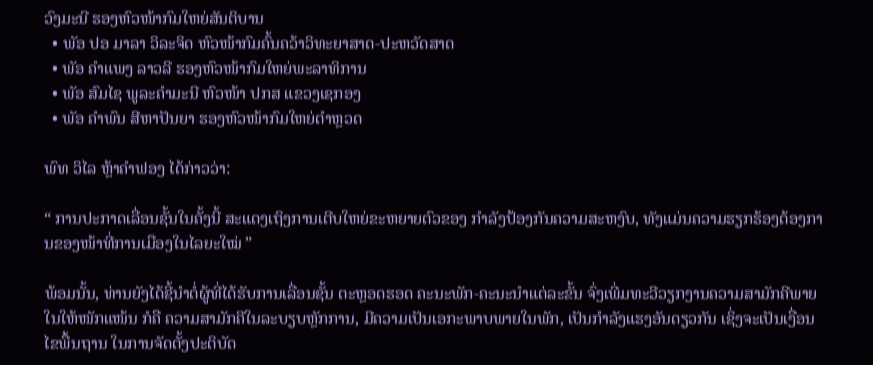ວົງມະນີ ຮອງຫົວໜ້າກົມໃຫຍ່ສັນຕິບານ
  • ພັອ ປອ ມາລາ ວິລະຈິດ ຫົວໜ້າກົມຄົ້ນຄວ້າວິທະຍາສາດ-ປະຫວັດສາດ
  • ພັອ ຄໍາແພງ ລາວລີ ຮອງຫົວໜ້າກົມໃຫຍ່ພະລາທິການ
  • ພັອ ສົມໄຊ ພູລະຄໍາມະນີ ຫົວໜ້າ ປກສ ແຂວງເຊກອງ
  • ພັອ ຄໍາພົນ ສີຫາປັນຍາ ຮອງຫົວໜ້າກົມໃຫຍ່ຕຳຫຼວດ

ພົທ ວິໄລ ຫຼ້າຄໍາຟອງ ໄດ້ກ່າວວ່າ:

“ ການປະກາດເລື່ອນຊັ້ນໃນຄັ້ງນີ້ ສະແດງເຖິງການເຕີບໃຫຍ່ຂະຫຍາຍຕົວຂອງ ກໍາລັງປ້ອງກັນຄວາມສະຫງົບ, ທັງແມ່ນຄວາມຮຽກຮ້ອງຕ້ອງການຂອງໜ້າທີ່ການເມືອງໃນໄລຍະໃໝ່ ”

ພ້ອມນັ້ນ, ທ່ານຍັງໄດ້ຊີ້ນໍາຕໍ່ຜູ້ທີ່ໄດ້ຮັບການເລື່ອນຊັ້ນ ຕະຫຼອດຮອດ ຄະນະພັກ-ຄະນະນໍາແຕ່ລະຂັ້ນ ຈົ່ງເພີ່ມທະວີວຽກງານຄວາມສາມັກຄີພາຍໃນໃຫ້ໜັກແໜ້ນ ກໍຄື ຄວາມສາມັກຄີໃນລະບຽບຫຼັກການ, ມີຄວາມເປັນເອກະພາບພາຍໃນພັກ, ເປັນກໍາລັງແຮງອັນດຽວກັນ ເຊິ່ງຈະເປັນເງື່ອນໄຂພື້ນຖານ ໃນການຈັດຕັ້ງປະຕິບັດ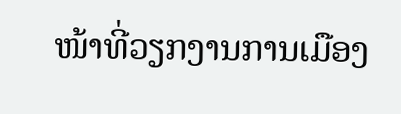ໜ້າທີ່ວຽກງານການເມືອງ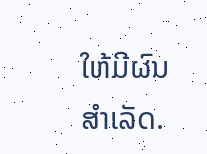ໃຫ້ມີຜົນສໍາເລັດ.